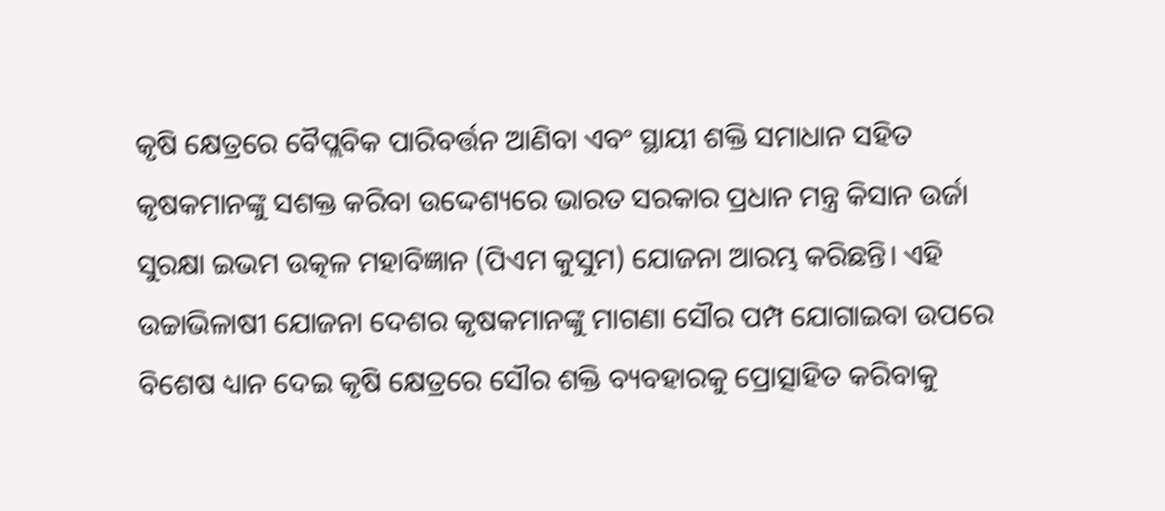କୃଷି କ୍ଷେତ୍ରରେ ବୈପ୍ଲବିକ ପାରିବର୍ତ୍ତନ ଆଣିବା ଏବଂ ସ୍ଥାୟୀ ଶକ୍ତି ସମାଧାନ ସହିତ କୃଷକମାନଙ୍କୁ ସଶକ୍ତ କରିବା ଉଦ୍ଦେଶ୍ୟରେ ଭାରତ ସରକାର ପ୍ରଧାନ ମନ୍ତ୍ର କିସାନ ଉର୍ଜା ସୁରକ୍ଷା ଇଭମ ଉତ୍କଳ ମହାବିଜ୍ଞାନ (ପିଏମ କୁସୁମ) ଯୋଜନା ଆରମ୍ଭ କରିଛନ୍ତି। ଏହି ଉଚ୍ଚାଭିଳାଷୀ ଯୋଜନା ଦେଶର କୃଷକମାନଙ୍କୁ ମାଗଣା ସୌର ପମ୍ପ ଯୋଗାଇବା ଉପରେ ବିଶେଷ ଧ୍ୟାନ ଦେଇ କୃଷି କ୍ଷେତ୍ରରେ ସୌର ଶକ୍ତି ବ୍ୟବହାରକୁ ପ୍ରୋତ୍ସାହିତ କରିବାକୁ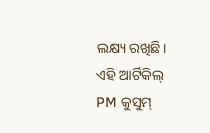ଲକ୍ଷ୍ୟ ରଖିଛି।
ଏହି ଆର୍ଟିକିଲ୍ PM କୁସୁମ୍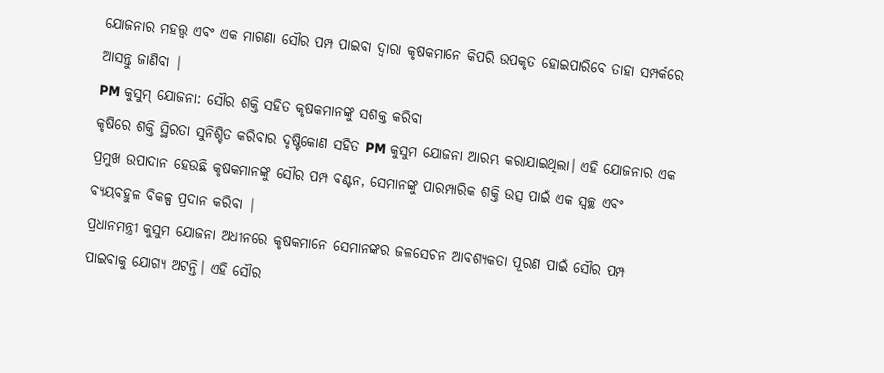ଯୋଜନାର ମହତ୍ତ୍ୱ ଏବଂ ଏକ ମାଗଣା ସୌର ପମ୍ପ ପାଇବା ଦ୍ୱାରା କୃଷକମାନେ କିପରି ଉପକୃତ ହୋଇପାରିବେ ତାହା ସମ୍ପର୍କରେ ଆସନ୍ତୁ ଜାଣିବା |
PM କୁସୁମ୍ ଯୋଜନା: ସୌର ଶକ୍ତି ସହିତ କୃଷକମାନଙ୍କୁ ସଶକ୍ତ କରିବା
କୃଷିରେ ଶକ୍ତି ସ୍ଥିରତା ସୁନିଶ୍ଚିତ କରିବାର ଦୃଷ୍ଟିକୋଣ ସହିତ PM କୁସୁମ ଯୋଜନା ଆରମ୍ଭ କରାଯାଇଥିଲା। ଏହି ଯୋଜନାର ଏକ ପ୍ରମୁଖ ଉପାଦାନ ହେଉଛି କୃଷକମାନଙ୍କୁ ସୌର ପମ୍ପ ବଣ୍ଟନ, ସେମାନଙ୍କୁ ପାରମ୍ପାରିକ ଶକ୍ତି ଉତ୍ସ ପାଇଁ ଏକ ସ୍ୱଚ୍ଛ ଏବଂ ବ୍ୟୟବହୁଳ ବିକଳ୍ପ ପ୍ରଦାନ କରିବା |
ପ୍ରଧାନମନ୍ତ୍ରୀ କୁସୁମ ଯୋଜନା ଅଧୀନରେ କୃଷକମାନେ ସେମାନଙ୍କର ଜଳସେଚନ ଆବଶ୍ୟକତା ପୂରଣ ପାଇଁ ସୌର ପମ୍ପ ପାଇବାକୁ ଯୋଗ୍ୟ ଅଟନ୍ତି। ଏହି ସୌର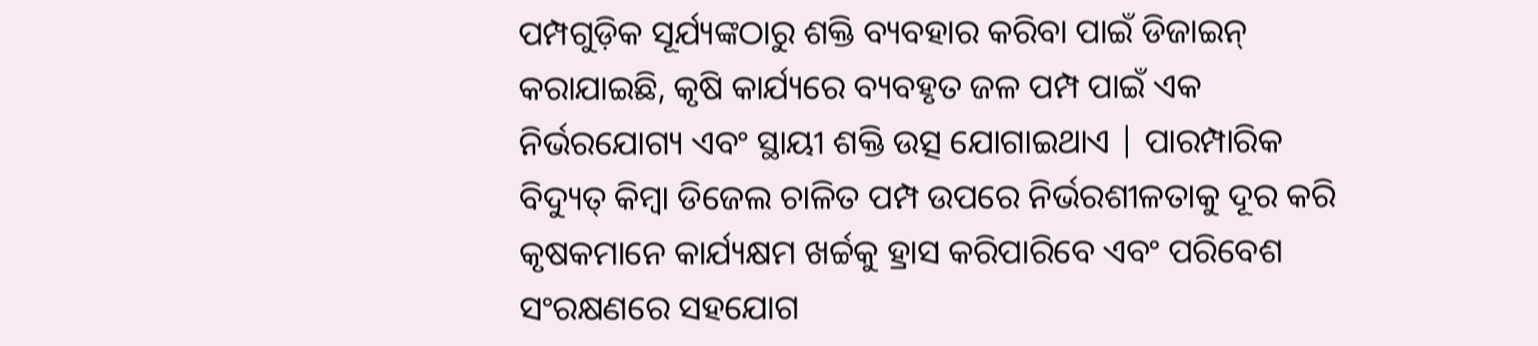ପମ୍ପଗୁଡ଼ିକ ସୂର୍ଯ୍ୟଙ୍କଠାରୁ ଶକ୍ତି ବ୍ୟବହାର କରିବା ପାଇଁ ଡିଜାଇନ୍ କରାଯାଇଛି, କୃଷି କାର୍ଯ୍ୟରେ ବ୍ୟବହୃତ ଜଳ ପମ୍ପ ପାଇଁ ଏକ ନିର୍ଭରଯୋଗ୍ୟ ଏବଂ ସ୍ଥାୟୀ ଶକ୍ତି ଉତ୍ସ ଯୋଗାଇଥାଏ | ପାରମ୍ପାରିକ ବିଦ୍ୟୁତ୍ କିମ୍ବା ଡିଜେଲ ଚାଳିତ ପମ୍ପ ଉପରେ ନିର୍ଭରଶୀଳତାକୁ ଦୂର କରି କୃଷକମାନେ କାର୍ଯ୍ୟକ୍ଷମ ଖର୍ଚ୍ଚକୁ ହ୍ରାସ କରିପାରିବେ ଏବଂ ପରିବେଶ ସଂରକ୍ଷଣରେ ସହଯୋଗ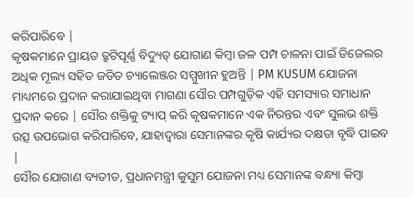କରିପାରିବେ |
କୃଷକମାନେ ପ୍ରାୟତ ତ୍ରୁଟିପୂର୍ଣ୍ଣ ବିଦ୍ୟୁତ୍ ଯୋଗାଣ କିମ୍ବା ଜଳ ପମ୍ପ ଚାଳନା ପାଇଁ ଡିଜେଲର ଅଧିକ ମୂଲ୍ୟ ସହିତ ଜଡିତ ଚ୍ୟାଲେଞ୍ଜର ସମ୍ମୁଖୀନ ହୁଅନ୍ତି | PM KUSUM ଯୋଜନା ମାଧ୍ୟମରେ ପ୍ରଦାନ କରାଯାଇଥିବା ମାଗଣା ସୌର ପମ୍ପଗୁଡ଼ିକ ଏହି ସମସ୍ୟାର ସମାଧାନ ପ୍ରଦାନ କରେ | ସୌର ଶକ୍ତିକୁ ଟ୍ୟାପ୍ କରି କୃଷକମାନେ ଏକ ନିରନ୍ତର ଏବଂ ସୁଲଭ ଶକ୍ତି ଉତ୍ସ ଉପଭୋଗ କରିପାରିବେ, ଯାହାଦ୍ୱାରା ସେମାନଙ୍କର କୃଷି କାର୍ଯ୍ୟର ଦକ୍ଷତା ବୃଦ୍ଧି ପାଇବ |
ସୌର ଯୋଗାଣ ବ୍ୟତୀତ, ପ୍ରଧାନମନ୍ତ୍ରୀ କୁସୁମ ଯୋଜନା ମଧ୍ୟ ସେମାନଙ୍କ ବନ୍ଧ୍ୟା କିମ୍ବା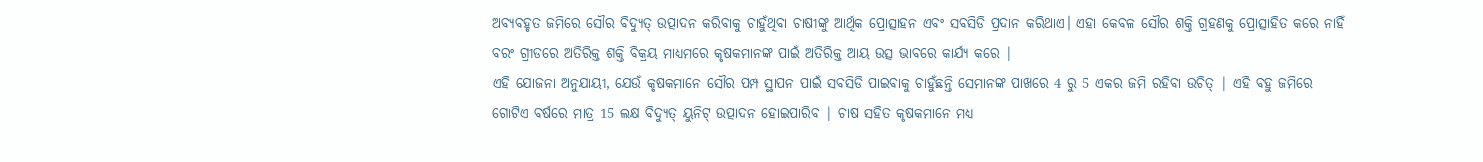ଅବ୍ୟବହୃତ ଜମିରେ ସୌର ବିଦ୍ୟୁତ୍ ଉତ୍ପାଦନ କରିବାକୁ ଚାହୁଁଥିବା ଚାଷୀଙ୍କୁ ଆର୍ଥିକ ପ୍ରୋତ୍ସାହନ ଏବଂ ସବସିଡି ପ୍ରଦାନ କରିଥାଏ। ଏହା କେବଳ ସୌର ଶକ୍ତି ଗ୍ରହଣକୁ ପ୍ରୋତ୍ସାହିତ କରେ ନାହିଁ ବରଂ ଗ୍ରୀଡରେ ଅତିରିକ୍ତ ଶକ୍ତି ବିକ୍ରୟ ମାଧ୍ୟମରେ କୃଷକମାନଙ୍କ ପାଇଁ ଅତିରିକ୍ତ ଆୟ ଉତ୍ସ ଭାବରେ କାର୍ଯ୍ୟ କରେ |
ଏହି ଯୋଜନା ଅନୁଯାୟୀ, ଯେଉଁ କୃଷକମାନେ ସୌର ପମ୍ପ ସ୍ଥାପନ ପାଇଁ ସବସିଡି ପାଇବାକୁ ଚାହୁଁଛନ୍ତି ସେମାନଙ୍କ ପାଖରେ 4 ରୁ 5 ଏକର ଜମି ରହିବା ଉଚିତ୍ | ଏହି ବହୁ ଜମିରେ ଗୋଟିଏ ବର୍ଷରେ ମାତ୍ର 15 ଲକ୍ଷ ବିଦ୍ୟୁତ୍ ୟୁନିଟ୍ ଉତ୍ପାଦନ ହୋଇପାରିବ | ଚାଷ ସହିତ କୃଷକମାନେ ମଧ୍ୟ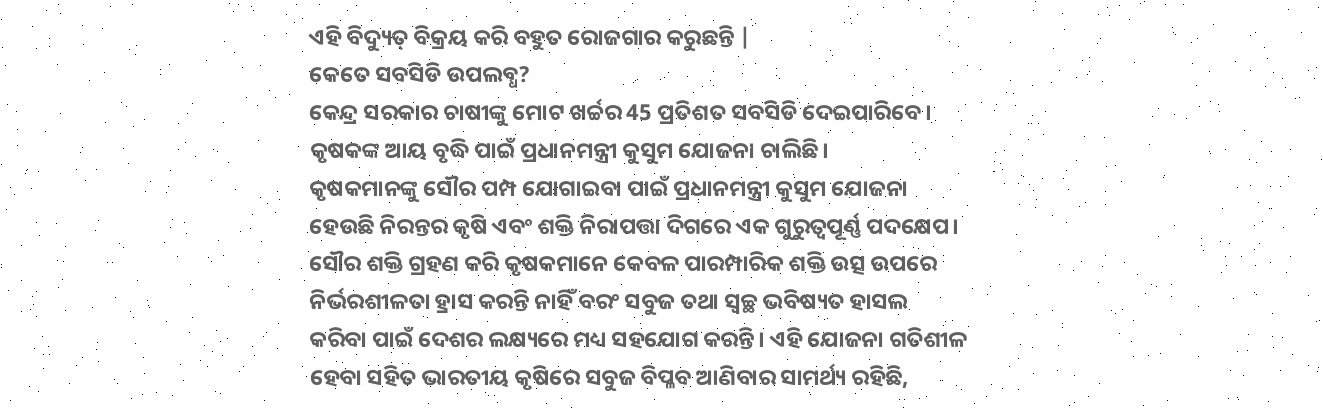ଏହି ବିଦ୍ୟୁତ୍ ବିକ୍ରୟ କରି ବହୁତ ରୋଜଗାର କରୁଛନ୍ତି |
କେତେ ସବସିଡି ଉପଲବ୍ଧ?
କେନ୍ଦ୍ର ସରକାର ଚାଷୀଙ୍କୁ ମୋଟ ଖର୍ଚ୍ଚର 45 ପ୍ରତିଶତ ସବସିଡି ଦେଇପାରିବେ। କୃଷକଙ୍କ ଆୟ ବୃଦ୍ଧି ପାଇଁ ପ୍ରଧାନମନ୍ତ୍ରୀ କୁସୁମ ଯୋଜନା ଚାଲିଛି।
କୃଷକମାନଙ୍କୁ ସୌର ପମ୍ପ ଯୋଗାଇବା ପାଇଁ ପ୍ରଧାନମନ୍ତ୍ରୀ କୁସୁମ ଯୋଜନା ହେଉଛି ନିରନ୍ତର କୃଷି ଏବଂ ଶକ୍ତି ନିରାପତ୍ତା ଦିଗରେ ଏକ ଗୁରୁତ୍ୱପୂର୍ଣ୍ଣ ପଦକ୍ଷେପ। ସୌର ଶକ୍ତି ଗ୍ରହଣ କରି କୃଷକମାନେ କେବଳ ପାରମ୍ପାରିକ ଶକ୍ତି ଉତ୍ସ ଉପରେ ନିର୍ଭରଶୀଳତା ହ୍ରାସ କରନ୍ତି ନାହିଁ ବରଂ ସବୁଜ ତଥା ସ୍ୱଚ୍ଛ ଭବିଷ୍ୟତ ହାସଲ କରିବା ପାଇଁ ଦେଶର ଲକ୍ଷ୍ୟରେ ମଧ୍ୟ ସହଯୋଗ କରନ୍ତି। ଏହି ଯୋଜନା ଗତିଶୀଳ ହେବା ସହିତ ଭାରତୀୟ କୃଷିରେ ସବୁଜ ବିପ୍ଳବ ଆଣିବାର ସାମର୍ଥ୍ୟ ରହିଛି,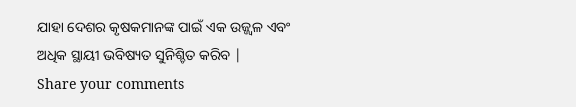ଯାହା ଦେଶର କୃଷକମାନଙ୍କ ପାଇଁ ଏକ ଉଜ୍ଜ୍ୱଳ ଏବଂ ଅଧିକ ସ୍ଥାୟୀ ଭବିଷ୍ୟତ ସୁନିଶ୍ଚିତ କରିବ |
Share your comments